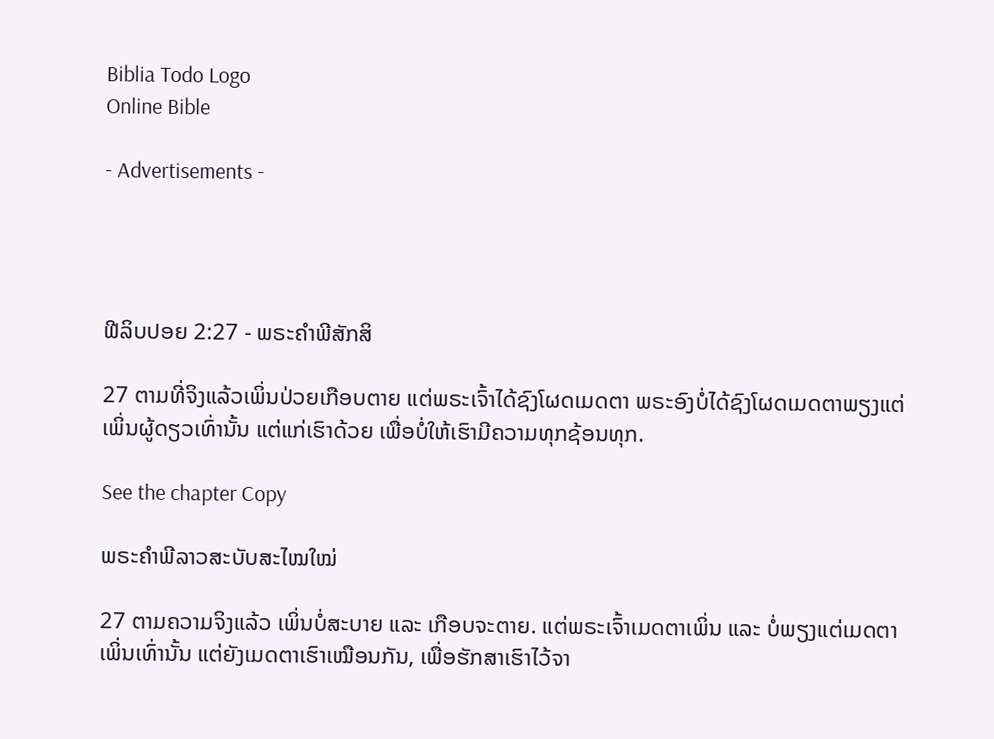Biblia Todo Logo
Online Bible

- Advertisements -




ຟີລິບປອຍ 2:27 - ພຣະຄຳພີສັກສິ

27 ຕາມທີ່ຈິງແລ້ວເພິ່ນປ່ວຍເກືອບຕາຍ ແຕ່ພຣະເຈົ້າໄດ້ຊົງໂຜດເມດຕາ ພຣະອົງບໍ່ໄດ້ຊົງໂຜດເມດຕາພຽງແຕ່ເພິ່ນຜູ້ດຽວເທົ່ານັ້ນ ແຕ່ແກ່ເຮົາດ້ວຍ ເພື່ອບໍ່ໃຫ້ເຮົາມີຄວາມທຸກຊ້ອນທຸກ.

See the chapter Copy

ພຣະຄຳພີລາວສະບັບສະໄໝໃໝ່

27 ຕາມຄວາມຈິງແລ້ວ ເພິ່ນບໍ່ສະບາຍ ແລະ ເກືອບຈະຕາຍ. ແຕ່ພຣະເຈົ້າເມດຕາເພິ່ນ ແລະ ບໍ່ພຽງແຕ່ເມດຕາເພິ່ນເທົ່ານັ້ນ ແຕ່ຍັງເມດຕາເຮົາເໝືອນກັນ, ເພື່ອຮັກສາເຮົາໄວ້ຈາ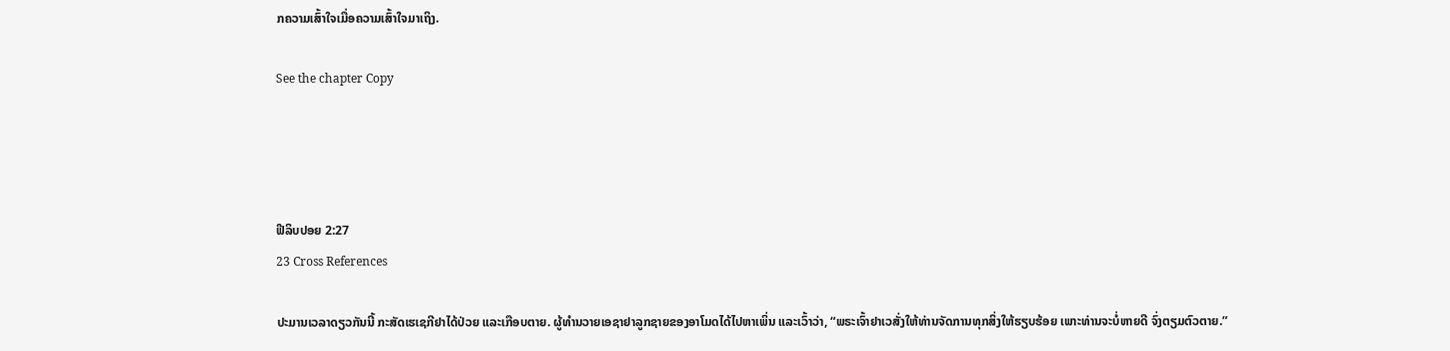ກຄວາມເສົ້າໃຈເມື່ອຄວາມເສົ້າໃຈມາເຖິງ.

See the chapter Copy




ຟີລິບປອຍ 2:27
23 Cross References

ປະມານເວລາດຽວກັນນີ້ ກະສັດເຮເຊກີຢາໄດ້ປ່ວຍ ແລະເກືອບຕາຍ. ຜູ້ທຳນວາຍເອຊາຢາລູກຊາຍຂອງອາໂມດໄດ້ໄປຫາເພິ່ນ ແລະເວົ້າວ່າ, “ພຣະເຈົ້າຢາເວສັ່ງໃຫ້ທ່ານຈັດການທຸກສິ່ງໃຫ້ຮຽບຮ້ອຍ ເພາະທ່ານຈະບໍ່ຫາຍດີ ຈົ່ງຕຽມຕົວຕາຍ.”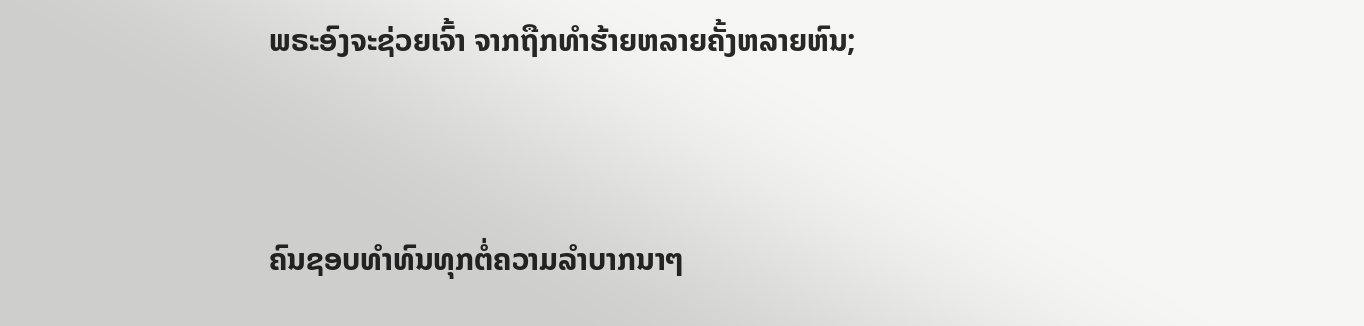ພຣະອົງຈະຊ່ວຍເຈົ້າ ຈາກຖືກທຳຮ້າຍຫລາຍຄັ້ງຫລາຍຫົນ;


ຄົນຊອບທຳທົນທຸກຕໍ່ຄວາມລຳບາກນາໆ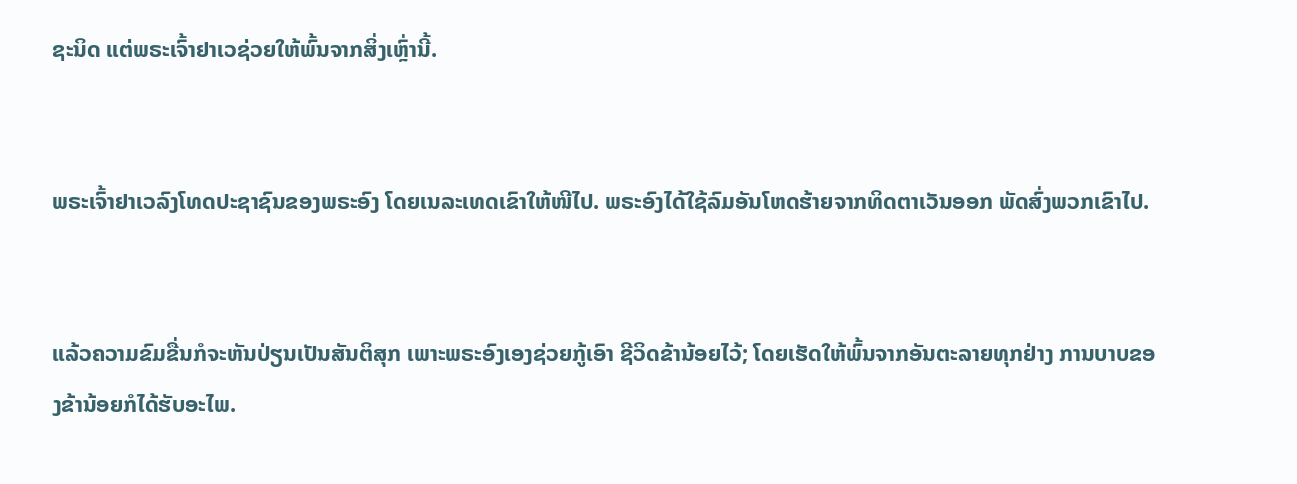ຊະນິດ ແຕ່ພຣະເຈົ້າຢາເວຊ່ວຍໃຫ້ພົ້ນຈາກສິ່ງເຫຼົ່ານີ້.


ພຣະເຈົ້າຢາເວລົງໂທດປະຊາຊົນຂອງພຣະອົງ ໂດຍເນລະເທດເຂົາໃຫ້ໜີໄປ. ພຣະອົງໄດ້ໃຊ້ລົມອັນໂຫດຮ້າຍຈາກທິດຕາເວັນອອກ ພັດສົ່ງພວກເຂົາໄປ.


ແລ້ວຄວາມຂົມຂື່ນກໍຈະຫັນປ່ຽນເປັນສັນຕິສຸກ ເພາະພຣະອົງເອງຊ່ວຍກູ້ເອົາ ຊີວິດຂ້ານ້ອຍໄວ້; ໂດຍເຮັດໃຫ້ພົ້ນຈາກອັນຕະລາຍທຸກຢ່າງ ການບາບຂອງຂ້ານ້ອຍກໍໄດ້ຮັບອະໄພ.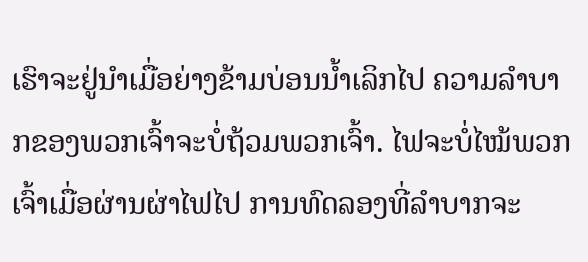ເຮົາຈະຢູ່ນຳເມື່ອຍ່າງຂ້າມບ່ອນນໍ້າເລິກໄປ ຄວາມລຳບາກຂອງພວກເຈົ້າຈະບໍ່ຖ້ວມພວກເຈົ້າ. ໄຟຈະບໍ່ໄໝ້ພວກເຈົ້າເມື່ອຜ່ານຜ່າໄຟໄປ ການທົດລອງທີ່ລຳບາກຈະ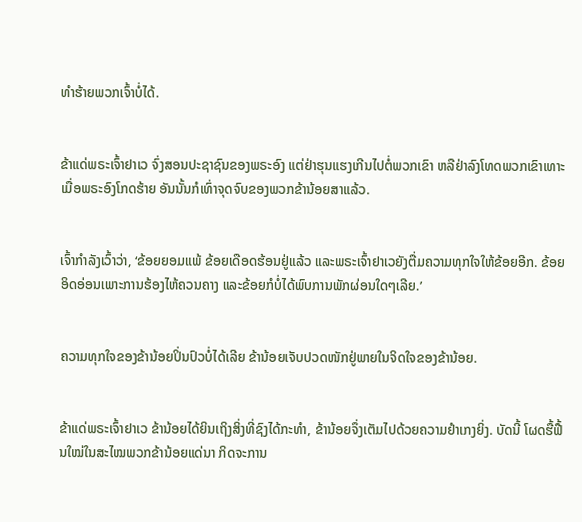ທຳຮ້າຍພວກເຈົ້າບໍ່ໄດ້.


ຂ້າແດ່ພຣະເຈົ້າຢາເວ ຈົ່ງສອນປະຊາຊົນຂອງພຣະອົງ ແຕ່ຢ່າຮຸນແຮງເກີນໄປຕໍ່ພວກເຂົາ ຫລືຢ່າລົງໂທດພວກເຂົາເທາະ ເມື່ອພຣະອົງໂກດຮ້າຍ ອັນນັ້ນກໍເທົ່າຈຸດຈົບຂອງພວກຂ້ານ້ອຍສາແລ້ວ.


ເຈົ້າກຳລັງເວົ້າວ່າ, ‘ຂ້ອຍຍອມແພ້ ຂ້ອຍເດືອດຮ້ອນຢູ່ແລ້ວ ແລະພຣະເຈົ້າຢາເວຍັງຕື່ມຄວາມທຸກໃຈໃຫ້ຂ້ອຍອີກ. ຂ້ອຍອິດອ່ອນເພາະການຮ້ອງໄຫ້ຄວນຄາງ ແລະຂ້ອຍກໍບໍ່ໄດ້ພົບການພັກຜ່ອນໃດໆເລີຍ.’


ຄວາມທຸກໃຈຂອງຂ້ານ້ອຍປິ່ນປົວບໍ່ໄດ້ເລີຍ ຂ້ານ້ອຍເຈັບປວດໜັກຢູ່ພາຍໃນຈິດໃຈຂອງຂ້ານ້ອຍ.


ຂ້າແດ່ພຣະເຈົ້າຢາເວ ຂ້ານ້ອຍໄດ້ຍິນເຖິງສິ່ງທີ່ຊົງໄດ້ກະທຳ, ຂ້ານ້ອຍຈຶ່ງເຕັມໄປດ້ວຍຄວາມຢຳເກງຍິ່ງ. ບັດນີ້ ໂຜດຮື້ຟື້ນໃໝ່ໃນສະໄໝພວກຂ້ານ້ອຍແດ່ນາ ກິດຈະການ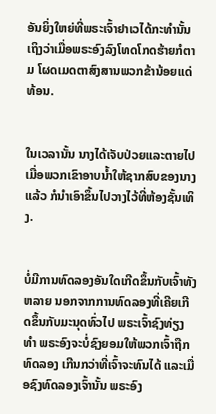ອັນຍິ່ງໃຫຍ່ທີ່ພຣະເຈົ້າຢາເວໄດ້ກະທຳນັ້ນ ເຖິງວ່າເມື່ອພຣະອົງລົງໂທດໂກດຮ້າຍກໍຕາມ ໂຜດເມດຕາສົງສານພວກຂ້ານ້ອຍແດ່ທ້ອນ.


ໃນເວລານັ້ນ ນາງໄດ້ເຈັບປ່ວຍແລະຕາຍໄປ ເມື່ອພວກເຂົາອາບນໍ້າໃຫ້ຊາກສົບຂອງນາງແລ້ວ ກໍນຳເອົາຂຶ້ນໄປວາງໄວ້ທີ່ຫ້ອງຊັ້ນເທິງ.


ບໍ່ມີການທົດລອງອັນໃດເກີດຂຶ້ນກັບເຈົ້າທັງຫລາຍ ນອກຈາກການທົດລອງທີ່ເຄີຍເກີດຂຶ້ນກັບມະນຸດທົ່ວໄປ ພຣະເຈົ້າຊົງທ່ຽງທຳ ພຣະອົງຈະບໍ່ຊົງຍອມໃຫ້ພວກເຈົ້າຖືກທົດລອງ ເກີນກວ່າທີ່ເຈົ້າຈະທົນໄດ້ ແລະເມື່ອຊົງທົດລອງເຈົ້ານັ້ນ ພຣະອົງ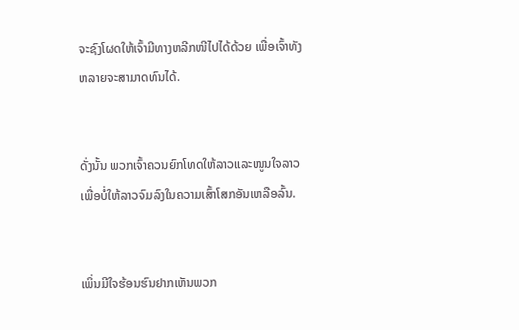ຈະຊົງໂຜດໃຫ້ເຈົ້າມີທາງຫລີກໜີໄປໄດ້ດ້ວຍ ເພື່ອເຈົ້າທັງຫລາຍຈະສາມາດທົນໄດ້.


ດັ່ງນັ້ນ ພວກເຈົ້າຄວນຍົກໂທດໃຫ້ລາວແລະໜູນໃຈລາວ ເພື່ອບໍ່ໃຫ້ລາວຈົມລົງໃນຄວາມເສົ້າໂສກອັນເຫລືອລົ້ນ.


ເພິ່ນມີໃຈຮ້ອນຮົນຢາກເຫັນພວກ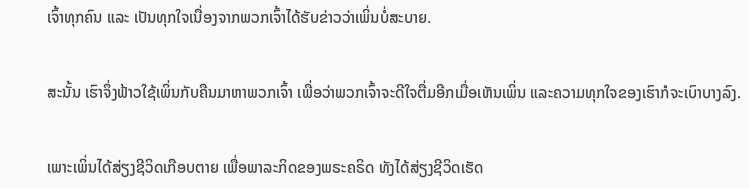ເຈົ້າທຸກຄົນ ແລະ ເປັນທຸກໃຈເນື່ອງຈາກພວກເຈົ້າໄດ້ຮັບຂ່າວວ່າເພິ່ນບໍ່ສະບາຍ.


ສະນັ້ນ ເຮົາຈຶ່ງຟ້າວໃຊ້ເພິ່ນກັບຄືນມາຫາພວກເຈົ້າ ເພື່ອວ່າພວກເຈົ້າຈະດີໃຈຕື່ມອີກເມື່ອເຫັນເພິ່ນ ແລະຄວາມທຸກໃຈຂອງເຮົາກໍຈະເບົາບາງລົງ.


ເພາະເພິ່ນໄດ້ສ່ຽງຊີວິດເກືອບຕາຍ ເພື່ອພາລະກິດຂອງພຣະຄຣິດ ທັງໄດ້ສ່ຽງຊີວິດເຮັດ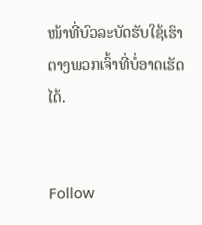ໜ້າທີ່ບົວລະບັດຮັບໃຊ້ເຮົາຕາງພວກເຈົ້າທີ່ບໍ່ອາດເຮັດໄດ້.


Follow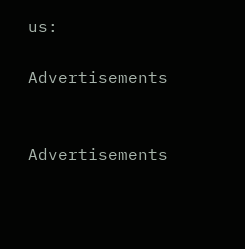us:

Advertisements


Advertisements